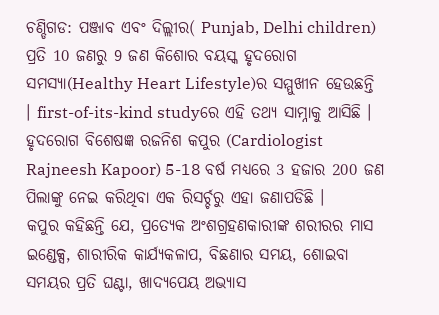ଚଣ୍ଡିଗଡ: ପଞ୍ଜାବ ଏବଂ ଦିଲ୍ଲୀର( Punjab, Delhi children) ପ୍ରତି 10 ଜଣରୁ 9 ଜଣ କିଶୋର ବୟସ୍କ ହୃଦରୋଗ ସମସ୍ୟା(Healthy Heart Lifestyle)ର ସମ୍ମୁଖୀନ ହେଉଛନ୍ତି । first-of-its-kind studyରେ ଏହି ତଥ୍ୟ ସାମ୍ନାକୁ ଆସିଛି । ହୃଦରୋଗ ବିଶେଷଜ୍ଞ ରଜନିଶ କପୁର (Cardiologist Rajneesh Kapoor) 5-18 ବର୍ଷ ମଧ୍ୟରେ 3 ହଜାର 200 ଜଣ ପିଲାଙ୍କୁ ନେଇ କରିଥିବା ଏକ ରିସର୍ଚ୍ଚରୁ ଏହା ଜଣାପଡିଛି ।
କପୁର କହିଛନ୍ତି ଯେ, ପ୍ରତ୍ୟେକ ଅଂଶଗ୍ରହଣକାରୀଙ୍କ ଶରୀରର ମାସ ଇଣ୍ଡେକ୍ସ, ଶାରୀରିକ କାର୍ଯ୍ୟକଳାପ, ବିଛଣାର ସମୟ, ଶୋଇବା ସମୟର ପ୍ରତି ଘଣ୍ଟା, ଖାଦ୍ୟପେୟ ଅଭ୍ୟାସ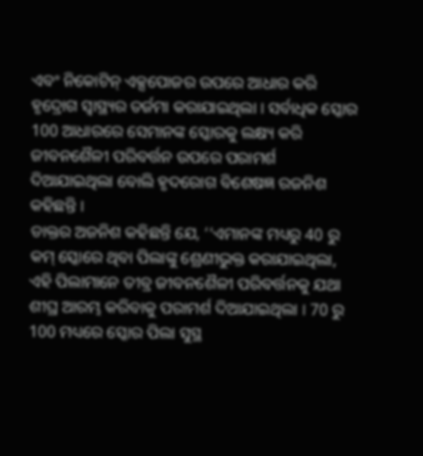ଏବଂ ନିକୋଟିନ୍ ଏକ୍ସପୋଜର ଉପରେ ଆଧାର କରି ହୃଦ୍ରୋଗ ସ୍ବାସ୍ଥ୍ୟର ତର୍ଜମା କରାଯାଇଥିଲା । ସର୍ବାଧିକ ସ୍କୋର 100 ଆଧାରରେ ସେମାନଙ୍କ ସ୍କୋରକୁ ଲକ୍ଷ୍ୟ କରି ଜୀବନଶୈଳୀ ପରିବର୍ତ୍ତନ ଉପରେ ପରାମର୍ଶ ଦିଆଯାଇଥିଲା ବୋଲି ହୃଦରୋଗ ବିଶେଷଜ୍ଞ ରଜନିଶ କହିଛନ୍ତି ।
ଡାକ୍ତର ଅଜନିଶ କହିଛନ୍ତି ଯେ, ‘‘ଏମାନଙ୍କ ମଧ୍ୟରୁ 40 ରୁ କମ୍ ସ୍କୋରେ ଥିବା ପିଲାଙ୍କୁ ଶ୍ରେଣୀଭୁକ୍ତ କରାଯାଇଥିଲା, ଏହି ପିଲାମାନେ ତୀବ୍ର ଜୀବନଶୈଳୀ ପରିବର୍ତ୍ତନକୁ ଯଥା ଶୀଘ୍ର ଆରମ୍ଭ କରିବାକୁ ପରାମର୍ଶ ଦିଆଯାଇଥିଲା । 70 ରୁ 100 ମଧ୍ୟରେ ସ୍କୋର ପିଲା ସୁସ୍ଥ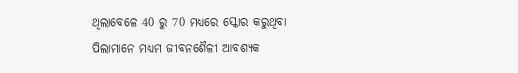ଥିଲାବେଳେ 40 ରୁ 70 ମଧ୍ୟରେ ସ୍କୋର କରୁଥିବା ପିଲାମାନେ ମଧ୍ୟମ ଜୀବନଶୈଳୀ ଆବଶ୍ୟକ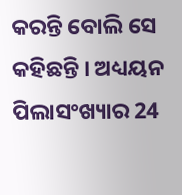କରନ୍ତି ବୋଲି ସେ କହିଛନ୍ତି । ଅଧ୍ୟୟନ ପିଲାସଂଖ୍ୟାର 24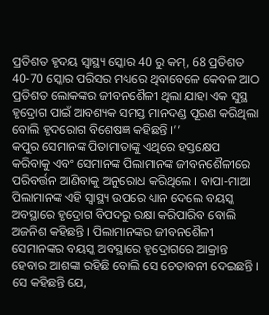ପ୍ରତିଶତ ହୃଦୟ ସ୍ବାସ୍ଥ୍ୟ ସ୍କୋର 40 ରୁ କମ୍, 68 ପ୍ରତିଶତ 40-70 ସ୍କୋର ପରିସର ମଧ୍ୟରେ ଥିବାବେଳେ କେବଳ ଆଠ ପ୍ରତିଶତ ଲୋକଙ୍କର ଜୀବନଶୈଳୀ ଥିଲା ଯାହା ଏକ ସୁସ୍ଥ ହୃଦ୍ରୋଗ ପାଇଁ ଆବଶ୍ୟକ ସମସ୍ତ ମାନଦଣ୍ଡ ପୂରଣ କରିଥିଲା ବୋଲି ହୃଦରୋଗ ବିଶେଷଜ୍ଞ କହିଛନ୍ତି ।’’
କପୁର ସେମାନଙ୍କ ପିତାମାତାଙ୍କୁ ଏଥିରେ ହସ୍ତକ୍ଷେପ କରିବାକୁ ଏବଂ ସେମାନଙ୍କ ପିଲାମାନଙ୍କ ଜୀବନଶୈଳୀରେ ପରିବର୍ତ୍ତନ ଆଣିବାକୁ ଅନୁରୋଧ କରିଥିଲେ । ବାପା-ମାଆ ପିଲାମାନଙ୍କ ଏହି ସ୍ବାସ୍ଥ୍ୟ ଉପରେ ଧ୍ୟାନ ଦେଲେ ବୟସ୍କ ଅବସ୍ଥାରେ ହୃଦ୍ରୋଗ ବିପଦରୁ ରକ୍ଷା କରିପାରିବ ବୋଲି ଅଜନିଶ କହିଛନ୍ତି । ପିଲାମାନଙ୍କର ଜୀବନଶୈଳୀ ସେମାନଙ୍କର ବୟସ୍କ ଅବସ୍ଥାରେ ହୃଦ୍ରୋଗରେ ଆକ୍ରାନ୍ତ ହେବାର ଆଶଙ୍କା ରହିଛି ବୋଲି ସେ ଚେତାବନୀ ଦେଇଛନ୍ତି । ସେ କହିଛନ୍ତି ଯେ,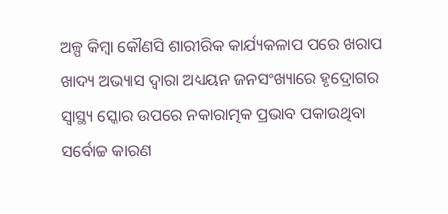ଅଳ୍ପ କିମ୍ବା କୌଣସି ଶାରୀରିକ କାର୍ଯ୍ୟକଳାପ ପରେ ଖରାପ ଖାଦ୍ୟ ଅଭ୍ୟାସ ଦ୍ବାରା ଅଧ୍ୟୟନ ଜନସଂଖ୍ୟାରେ ହୃଦ୍ରୋଗର ସ୍ୱାସ୍ଥ୍ୟ ସ୍କୋର ଉପରେ ନକାରାତ୍ମକ ପ୍ରଭାବ ପକାଉଥିବା ସର୍ବୋଚ୍ଚ କାରଣ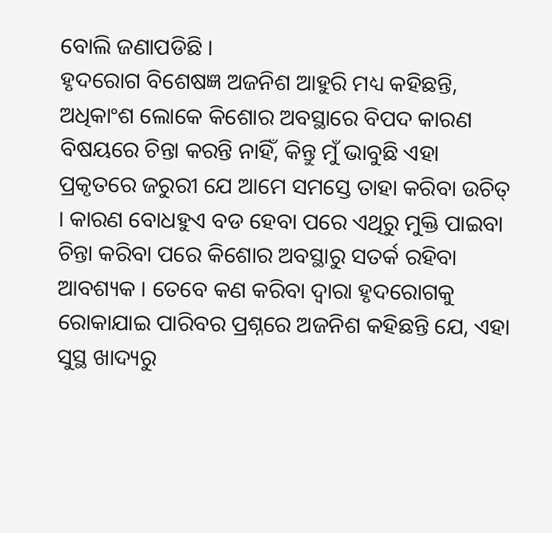ବୋଲି ଜଣାପଡିଛି ।
ହୃଦରୋଗ ବିଶେଷଜ୍ଞ ଅଜନିଶ ଆହୁରି ମଧ୍ୟ କହିଛନ୍ତି, ଅଧିକାଂଶ ଲୋକେ କିଶୋର ଅବସ୍ଥାରେ ବିପଦ କାରଣ ବିଷୟରେ ଚିନ୍ତା କରନ୍ତି ନାହିଁ, କିନ୍ତୁ ମୁଁ ଭାବୁଛି ଏହା ପ୍ରକୃତରେ ଜରୁରୀ ଯେ ଆମେ ସମସ୍ତେ ତାହା କରିବା ଉଚିତ୍ । କାରଣ ବୋଧହୁଏ ବଡ ହେବା ପରେ ଏଥିରୁ ମୁକ୍ତି ପାଇବା ଚିନ୍ତା କରିବା ପରେ କିଶୋର ଅବସ୍ଥାରୁ ସତର୍କ ରହିବା ଆବଶ୍ୟକ । ତେବେ କଣ କରିବା ଦ୍ବାରା ହୃଦରୋଗକୁ ରୋକାଯାଇ ପାରିବର ପ୍ରଶ୍ନରେ ଅଜନିଶ କହିଛନ୍ତି ଯେ, ଏହା ସୁସ୍ଥ ଖାଦ୍ୟରୁ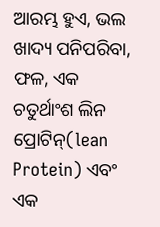ଆରମ୍ଭ ହୁଏ, ଭଲ ଖାଦ୍ୟ ପନିପରିବା, ଫଳ, ଏକ ଚତୁର୍ଥାଂଶ ଲିନ ପ୍ରୋଟିନ୍(lean Protein) ଏବଂ ଏକ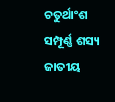ଚତୁର୍ଥାଂଶ ସମ୍ପୂର୍ଣ୍ଣ ଶସ୍ୟ ଜାତୀୟ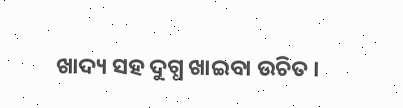ଖାଦ୍ୟ ସହ ଦୁଗ୍ଧ ଖାଇବା ଉଚିତ ।